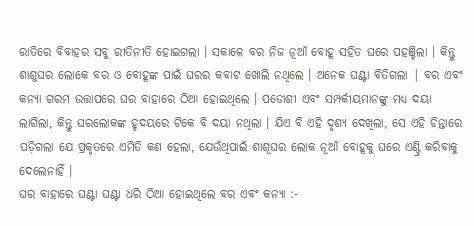ରାତିରେ ବିବାହର ସବୁ ରୀତିନୀତି ହୋଇଗଲା । ସକାଳେ ବର ନିଜ ନୂଆଁ ବୋହୂ ସହିତ ଘରେ ପହଞ୍ଚିଲା । କିନ୍ତୁ ଶାଶୁଘର ଲୋକେ ବର ଓ ବୋହୂଙ୍କ ପାଇଁ ଘରର କବାଟ ଖୋଲି ନଥିଲେ । ଅନେକ ଘଣ୍ଟା ବିତିଗଲା | ବର ଏବଂ କନ୍ୟା ଗରମ ଉତ୍ତାପରେ ଘର ବାହାରେ ଠିଆ ହୋଇଥିଲେ । ପଡୋଶୀ ଏବଂ ସମ୍ପର୍କୀୟମାନଙ୍କୁ ମଧ୍ୟ ଦୟା ଲାଗିଲା, କିନ୍ତୁ ଘରଲୋକଙ୍କ ହୃଦୟରେ ଟିକେ ବି ଦୟା ନଥିଲା । ଯିଏ ବି ଏହି ଦୃଶ୍ୟ ଦେଖିଲା, ସେ ଏହି ଚିନ୍ତାରେ ପଡ଼ିଗଲା ଯେ ପ୍ରକୃତରେ ଏମିତି କଣ ହେଲା, ଯେଉଁଥିପାଇଁ ଶାଶୂଘର ଲୋକ ନୂଆଁ ବୋହୂକୁ ଘରେ ଏଣ୍ଟ୍ରି କରିବାକୁ ଦେଲେନାହିଁ ।
ଘର ବାହାରେ ଘଣ୍ଟା ଘଣ୍ଟା ଧରି ଠିଆ ହୋଇଥିଲେ ବର ଏବଂ କନ୍ୟା :-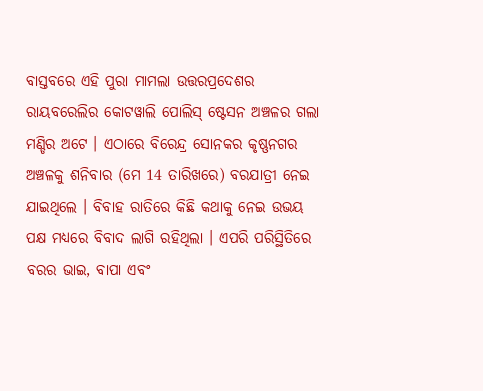ବାସ୍ତବରେ ଏହି ପୁରା ମାମଲା ଉତ୍ତରପ୍ରଦେଶର ରାୟବରେଲିର କୋଟୱାଲି ପୋଲିସ୍ ଷ୍ଟେସନ ଅଞ୍ଚଳର ଗଲା ମଣ୍ଡିର ଅଟେ । ଏଠାରେ ବିରେନ୍ଦ୍ର ସୋନକର କୃଷ୍ଣନଗର ଅଞ୍ଚଳକୁ ଶନିବାର (ମେ 14 ତାରିଖରେ) ବରଯାତ୍ରୀ ନେଇ ଯାଇଥିଲେ । ବିବାହ ରାତିରେ କିଛି କଥାକୁ ନେଇ ଉଭୟ ପକ୍ଷ ମଧ୍ୟରେ ବିବାଦ ଲାଗି ରହିଥିଲା । ଏପରି ପରିସ୍ଥିତିରେ ବରର ଭାଇ, ବାପା ଏବଂ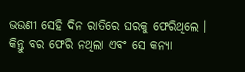ଭଉଣୀ ସେହି ଦିନ ରାତିରେ ଘରକୁ ଫେରିଥିଲେ । କିନ୍ତୁ ବର ଫେରି ନଥିଲା ଏବଂ ସେ କନ୍ୟା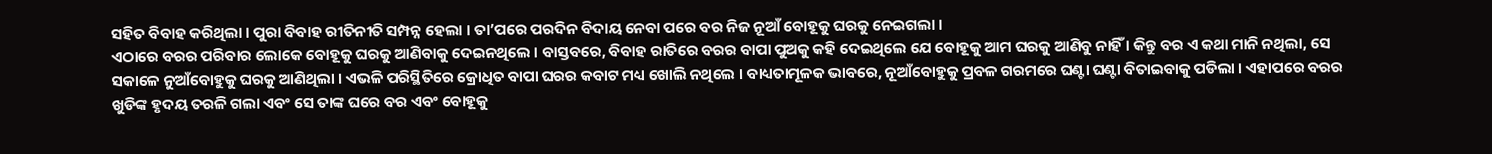ସହିତ ବିବାହ କରିଥିଲା । ପୁରା ବିବାହ ରୀତିନୀତି ସମ୍ପନ୍ନ ହେଲା । ତା’ପରେ ପରଦିନ ବିଦାୟ ନେବା ପରେ ବର ନିଜ ନୂଆଁ ବୋହୂକୁ ଘରକୁ ନେଇଗଲା ।
ଏଠାରେ ବରର ପରିବାର ଲୋକେ ବୋହୂକୁ ଘରକୁ ଆଣିବାକୁ ଦେଇନଥିଲେ । ବାସ୍ତବରେ, ବିବାହ ରାତିରେ ବରର ବାପା ପୁଅକୁ କହି ଦେଇଥିଲେ ଯେ ବୋହୂକୁ ଆମ ଘରକୁ ଆଣିବୁ ନାହିଁ । କିନ୍ତୁ ବର ଏ କଥା ମାନି ନଥିଲା, ସେ ସକାଳେ ନୁଆଁବୋହୁକୁ ଘରକୁ ଆଣିଥିଲା । ଏଭଳି ପରିସ୍ଥିତିରେ କ୍ରୋଧିତ ବାପା ଘରର କବାଟ ମଧ୍ୟ ଖୋଲି ନଥିଲେ । ବାଧ୍ୟତାମୂଳକ ଭାବରେ, ନୂଆଁବୋହୁକୁ ପ୍ରବଳ ଗରମରେ ଘଣ୍ଟା ଘଣ୍ଟା ବିତାଇବାକୁ ପଡିଲା । ଏହାପରେ ବରର ଖୁଡିଙ୍କ ହୃଦୟ ତରଳି ଗଲା ଏବଂ ସେ ତାଙ୍କ ଘରେ ବର ଏବଂ ବୋହୂକୁ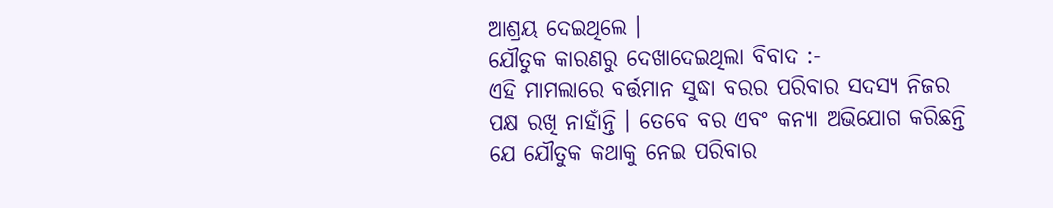ଆଶ୍ରୟ ଦେଇଥିଲେ ।
ଯୌତୁକ କାରଣରୁ ଦେଖାଦେଇଥିଲା ବିବାଦ :-
ଏହି ମାମଲାରେ ବର୍ତ୍ତମାନ ସୁଦ୍ଧା ବରର ପରିବାର ସଦସ୍ୟ ନିଜର ପକ୍ଷ ରଖି ନାହାଁନ୍ତି । ତେବେ ବର ଏବଂ କନ୍ୟା ଅଭିଯୋଗ କରିଛନ୍ତି ଯେ ଯୌତୁକ କଥାକୁ ନେଇ ପରିବାର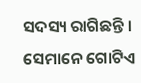ସଦସ୍ୟ ରାଗିଛନ୍ତି । ସେମାନେ ଗୋଟିଏ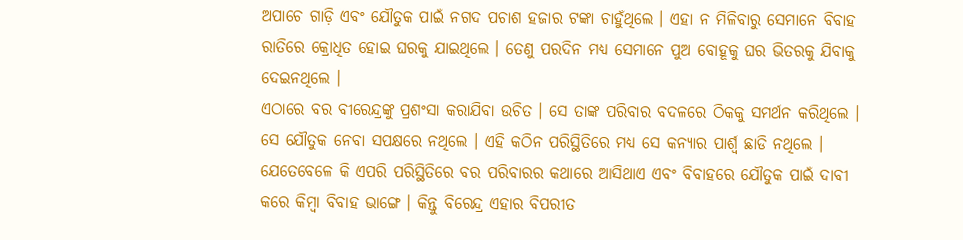ଅପାଚେ ଗାଡ଼ି ଏବଂ ଯୌତୁକ ପାଇଁ ନଗଦ ପଚାଶ ହଜାର ଟଙ୍କା ଚାହୁଁଥିଲେ । ଏହା ନ ମିଳିବାରୁ ସେମାନେ ବିବାହ ରାତିରେ କ୍ରୋଧିତ ହୋଇ ଘରକୁ ଯାଇଥିଲେ । ତେଣୁ ପରଦିନ ମଧ୍ୟ ସେମାନେ ପୁଅ ବୋହୂକୁ ଘର ଭିତରକୁ ଯିବାକୁ ଦେଇନଥିଲେ ।
ଏଠାରେ ବର ବୀରେନ୍ଦ୍ରଙ୍କୁ ପ୍ରଶଂସା କରାଯିବା ଉଚିତ । ସେ ତାଙ୍କ ପରିବାର ବଦଳରେ ଠିକକୁ ସମର୍ଥନ କରିଥିଲେ । ସେ ଯୌତୁକ ନେବା ସପକ୍ଷରେ ନଥିଲେ । ଏହି କଠିନ ପରିସ୍ଥିତିରେ ମଧ୍ୟ ସେ କନ୍ୟାର ପାର୍ଶ୍ୱ ଛାଡି ନଥିଲେ । ଯେତେବେଳେ କି ଏପରି ପରିସ୍ଥିତିରେ ବର ପରିବାରର କଥାରେ ଆସିଥାଏ ଏବଂ ବିବାହରେ ଯୌତୁକ ପାଇଁ ଦାବୀ କରେ କିମ୍ବା ବିବାହ ଭାଙ୍ଗେ । କିନ୍ତୁ ବିରେନ୍ଦ୍ର ଏହାର ବିପରୀତ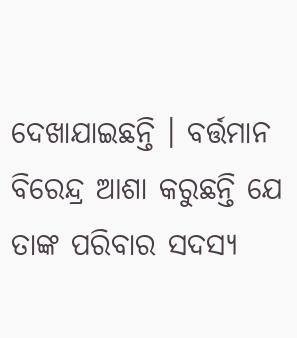ଦେଖାଯାଇଛନ୍ତି । ବର୍ତ୍ତମାନ ବିରେନ୍ଦ୍ର ଆଶା କରୁଛନ୍ତି ଯେ ତାଙ୍କ ପରିବାର ସଦସ୍ୟ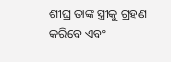ଶୀଘ୍ର ତାଙ୍କ ସ୍ତ୍ରୀକୁ ଗ୍ରହଣ କରିବେ ଏବଂ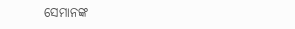ସେମାନଙ୍କ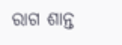ରାଗ ଶାନ୍ତ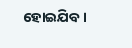ହୋଇଯିବ ।